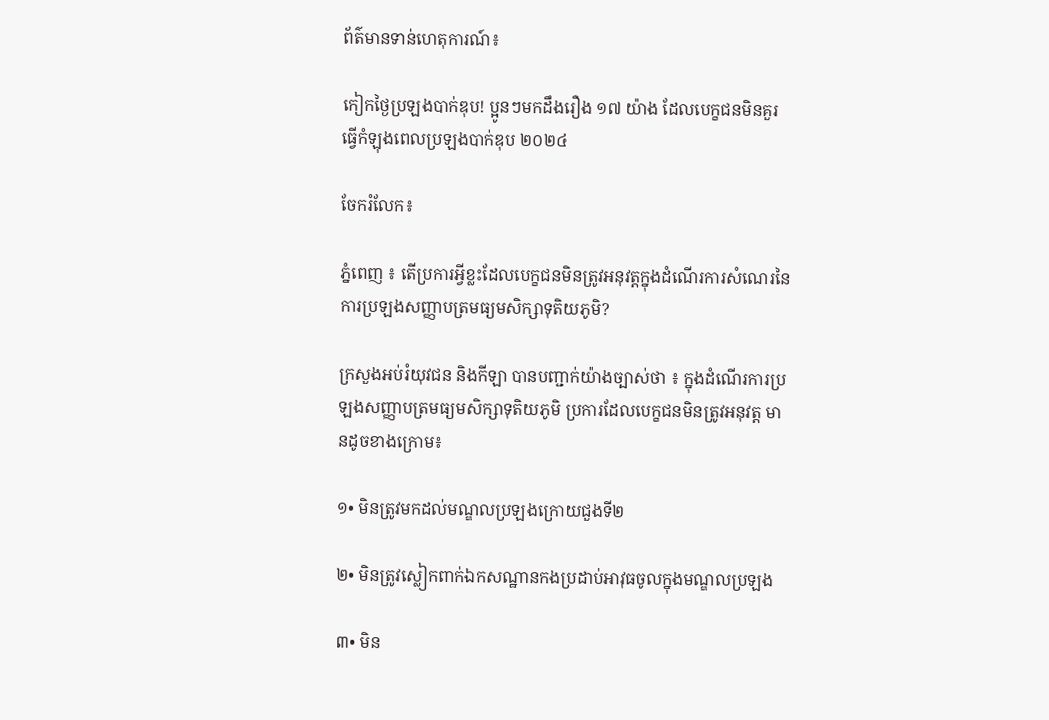ព័ត៌មានទាន់ហេតុការណ៍៖

កៀកថ្ងៃប្រឡងបាក់ឌុប! ប្អូនៗមកដឹងរឿង ១៧ យ៉ាង ដែលបេក្ខជនមិនគួរធ្វើកំឡុងពេលប្រឡងបាក់ឌុប ២០២៤

ចែករំលែក៖

ភ្នំពេញ ៖ តើប្រការអ្វីខ្លះដែលបេក្ខជនមិនត្រូវអនុវត្តក្នុងដំណើរការសំណេរនៃការប្រឡងសញ្ញាបត្រមធ្យមសិក្សាទុតិយភូមិ?

ក្រសួងអប់រំយុវជន និងកីឡា បានបញ្ជាក់យ៉ាងច្បាស់ថា ៖ ក្នុងដំណើរការប្រឡងសញ្ញាបត្រមធ្យមសិក្សាទុតិយភូមិ ប្រការដែលបេក្ខជនមិនត្រូវអនុវត្ត មានដូចខាងក្រោម៖

១• មិនត្រូវមកដល់មណ្ឌលប្រឡងក្រោយជួងទី២

២• មិនត្រូវស្លៀកពាក់ឯកសណ្ឋានកងប្រដាប់អាវុធចូលក្នុងមណ្ឌលប្រឡង

៣• មិន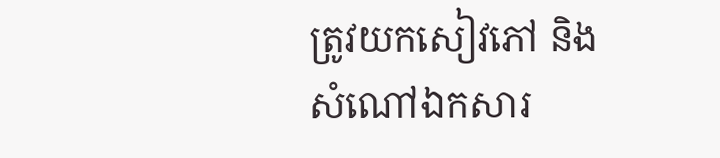ត្រូវយកសៀវភៅ និងសំណៅឯកសារ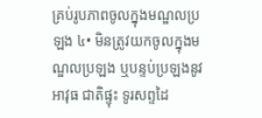គ្រប់រូបភាពចូលក្នុងមណ្ឌលប្រឡង ៤• មិនត្រូវយកចូលក្នុងមណ្ឌលប្រឡង ឬបន្ទប់ប្រឡងនូវអាវុធ ជាតិផ្ទុះ ទូរសព្ទដៃ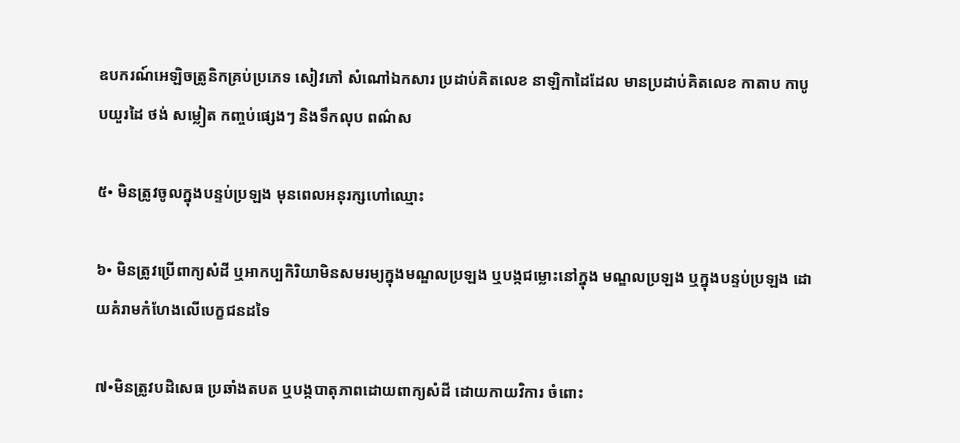ឧបករណ៍អេឡិចត្រូនិកគ្រប់ប្រភេទ សៀវភៅ សំណៅឯកសារ ប្រដាប់គិតលេខ នាឡិកាដៃដែល មានប្រដាប់គិតលេខ កាតាប កាបូបយួរដៃ ថង់ សម្លៀត កញ្ចប់ផ្សេងៗ និងទឹកលុប ពណ៌ស

៥• មិនត្រូវចូលក្នុងបន្ទប់ប្រឡង មុនពេលអនុរក្សហៅឈ្មោះ

៦• មិនត្រូវប្រើពាក្យសំដី ឬអាកប្បកិរិយាមិនសមរម្យក្នុងមណ្ឌលប្រឡង ឬបង្កជម្លោះនៅក្នុង មណ្ឌលប្រឡង ឬក្នុងបន្ទប់ប្រឡង ដោយគំរាមកំហែងលើបេក្ខជនដទៃ

៧•មិនត្រូវបដិសេធ ប្រឆាំងតបត ឬបង្កបាតុភាពដោយពាក្យសំដី ដោយកាយវិការ ចំពោះ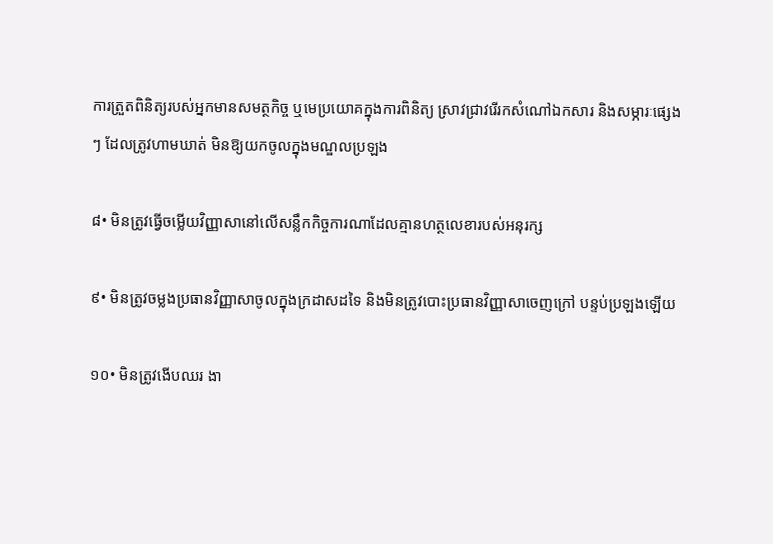ការត្រួតពិនិត្យរបស់អ្នកមានសមត្ថកិច្ច ឬមេប្រយោគក្នុងការពិនិត្យ ស្រាវជ្រាវរើរកសំណៅឯកសារ និងសម្ភារៈផ្សេងៗ ដែលត្រូវហាមឃាត់ មិនឱ្យយកចូលក្នុងមណ្ឌលប្រឡង

៨• មិនត្រូវធ្វើចម្លើយវិញ្ញាសានៅលើសន្លឹកកិច្ចការណាដែលគ្មានហត្ថលេខារបស់អនុរក្ស

៩• មិនត្រូវចម្លងប្រធានវិញ្ញាសាចូលក្នុងក្រដាសដទៃ និងមិនត្រូវបោះប្រធានវិញ្ញាសាចេញក្រៅ បន្ទប់ប្រឡងឡើយ

១០• មិនត្រូវងើបឈរ ងា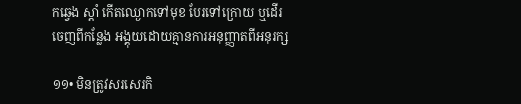កឆ្វេង ស្តាំ កើតឈ្ងោកទៅមុខ បែរទៅក្រោយ ឬដើរចេញពីកន្លែង អង្គុយដោយគ្មានការអនុញ្ញាតពីអនុរក្ស

១១• មិនត្រូវសរសេរកិ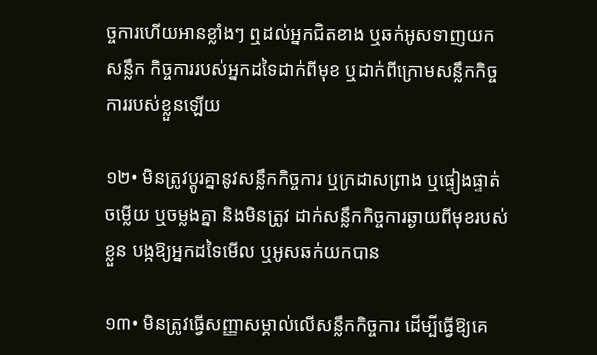ច្ចការហើយអានខ្លាំងៗ ឮដល់អ្នកជិតខាង ឬឆក់អូសទាញយកសន្លឹក កិច្ចការរបស់អ្នកដទៃដាក់ពីមុខ ឬដាក់ពីក្រោមសន្លឹកកិច្ចការរបស់ខ្លួនឡើយ

១២• មិនត្រូវប្តូរគ្នានូវសន្លឹកកិច្ចការ ឬក្រដាសព្រាង ឬផ្ទៀងផ្ទាត់ចម្លើយ ឬចម្លងគ្នា និងមិនត្រូវ ដាក់សន្លឹកកិច្ចការឆ្ងាយពីមុខរបស់ខ្លួន បង្កឱ្យអ្នកដទៃមើល ឬអូសឆក់យកបាន

១៣• មិនត្រូវធ្វើសញ្ញាសម្គាល់លើសន្លឹកកិច្ចការ ដើម្បីធ្វើឱ្យគេ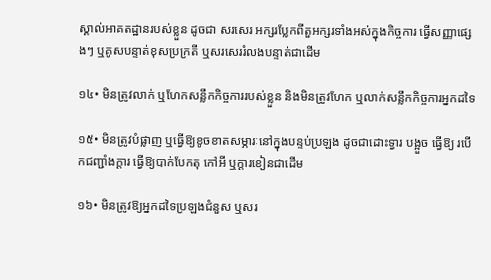ស្គាល់អាគតដ្ឋានរបស់ខ្លួន ដូចជា សរសេរ អក្សរប្លែកពីតួអក្សរទាំងអស់ក្នុងកិច្ចការ ធ្វើសញ្ញាផ្សេងៗ ឬគូសបន្ទាត់ខុសប្រក្រតី ឬសរសេររំលងបន្ទាត់ជាដើម

១៤• មិនត្រូវលាក់ ឬហែកសន្លឹកកិច្ចការរបស់ខ្លួន និងមិនត្រូវហែក ឬលាក់សន្លឹកកិច្ចការអ្នកដទៃ

១៥• មិនត្រូវបំផ្លាញ ឬធ្វើឱ្យខូចខាតសម្ភារៈនៅក្នុងបន្ទប់ប្រឡង ដូចជាដោះទ្វារ បង្អួច ធ្វើឱ្យ របើកជញ្ជាំងក្ដារ ធ្វើឱ្យបាក់បែកតុ កៅអី ឬក្តារខៀនជាដើម

១៦• មិនត្រូវឱ្យអ្នកដទៃប្រឡងជំនួស ឬសរ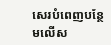សេរបំពេញបន្ថែមលើស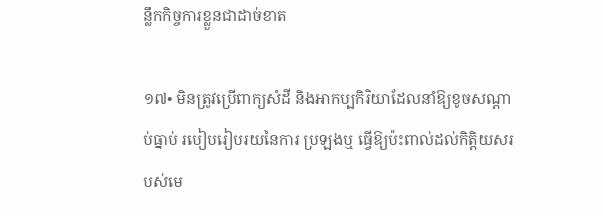ន្លឹកកិច្ចការខ្លួនជាដាច់ខាត

១៧• មិនត្រូវប្រើពាក្យសំដី និងអាកប្បកិរិយាដែលនាំឱ្យខូចសណ្តាប់ធ្នាប់ របៀបរៀបរយនៃការ ប្រឡងឬ ធ្វើឱ្យប៉ះពាល់ដល់កិត្តិយសរបស់មេ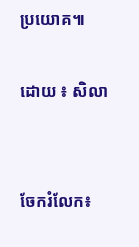ប្រយោគ៕

ដោយ ៖ សិលា


ចែករំលែក៖